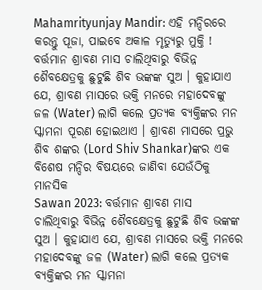Mahamrityunjay Mandir: ଏହି ମନ୍ଦିରରେ କରନ୍ତୁ ପୂଜା, ପାଇବେ ଅକାଳ ମୃତ୍ୟୁରୁ ମୁକ୍ତି !
ବର୍ତ୍ତମାନ ଶ୍ରାବଣ ମାସ ଚାଲିଥିବାରୁ ବିଭିନ୍ନ ଶୈବକ୍ଷେତ୍ରକୁ ଛୁଟୁଛି ଶିବ ଭଙ୍କଙ୍କ ସୁଅ । କୁହାଯାଏ ଯେ, ଶ୍ରାବଣ ମାସରେ ଭକ୍ତି ମନରେ ମହାଦେବଙ୍କୁ ଜଳ (Water) ଲାଗି କଲେ ପ୍ରତ୍ୟକ ବ୍ୟକ୍ତିଙ୍କର ମନ ସ୍କାମନା ପୂରଣ ହୋଇଥାଏ । ଶ୍ରାବଣ ମାସରେ ପ୍ରଭୁ ଶିବ ଶଙ୍କର (Lord Shiv Shankar)ଙ୍କର ଏକ ବିଶେଷ ମନ୍ଦିର ବିଷୟରେ ଜାଣିବା ଯେଉଁଠିକୁ ମାନସିକ
Sawan 2023: ବର୍ତ୍ତମାନ ଶ୍ରାବଣ ମାସ ଚାଲିଥିବାରୁ ବିଭିନ୍ନ ଶୈବକ୍ଷେତ୍ରକୁ ଛୁଟୁଛି ଶିବ ଭଙ୍କଙ୍କ ସୁଅ । କୁହାଯାଏ ଯେ, ଶ୍ରାବଣ ମାସରେ ଭକ୍ତି ମନରେ ମହାଦେବଙ୍କୁ ଜଳ (Water) ଲାଗି କଲେ ପ୍ରତ୍ୟକ ବ୍ୟକ୍ତିଙ୍କର ମନ ସ୍କାମନା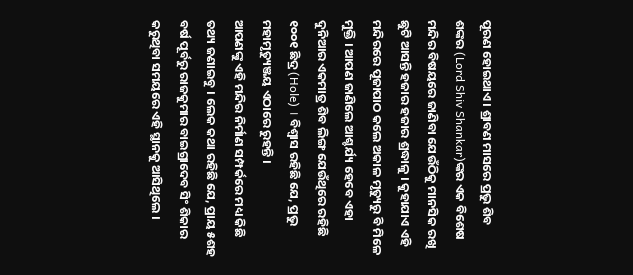ପୂରଣ ହୋଇଥାଏ । ଶ୍ରାବଣ ମାସରେ ପ୍ରଭୁ ଶିବ ଶଙ୍କର (Lord Shiv Shankar)ଙ୍କର ଏକ ବିଶେଷ ମନ୍ଦିର ବିଷୟରେ ଜାଣିବା ଯେଉଁଠିକୁ ମାନସିକ ରଖି ଛୁଟି ଆସନ୍ତି ହଜାର ହଜାର ଶ୍ରଦ୍ଧାଳୁ । କୁହାଯାଏ ଏହି ମନ୍ଦିରରେ ପୂଜାପାଠ କଲେ ଅକାଳ ମୃତ୍ୟୁରୁ ବି ମିଳେ ମୁକ୍ତି । ଆପଣ ଜାଣିଲେ ଆଶ୍ଚର୍ଯ୍ୟ ହେବେ ଏହା ଦୁନିଆର ଏକମାତ୍ର ଶିବ ଲିଙ୍ଗ ଯେଉଁଥିରେ ରହିଛି ୧୦୦୧ ଛିଦ୍ର (Hole) । ବିଶ୍ୱାସ ରହିଛି ଯେ, ପ୍ରଭୁ ମହାମୃତ୍ୟୁଞ୍ଜୟ ଏଠାରେ ରୁହନ୍ତି ।
ଆପଣଙ୍କୁ ଏହି ମନ୍ଦିର ନିର୍ମାଣ ସମ୍ପର୍କରେ ମଧ୍ୟ କିଛି ତଥ୍ୟ ଜଣାଇବୁ । ଲେକ କଥା ରହିଛି ଯେ, ପ୍ରାୟ ୫ଶହ ବର୍ଷ ପୂର୍ବରୁ ରାଜକୁମାର ବାଇଗ୍ରାଦେବ ସିଂ ଶିକାର କରୁଥିବା ସମୟରେ ଏହି ସ୍ଥାନକୁ ଆସିଥିଲେ ।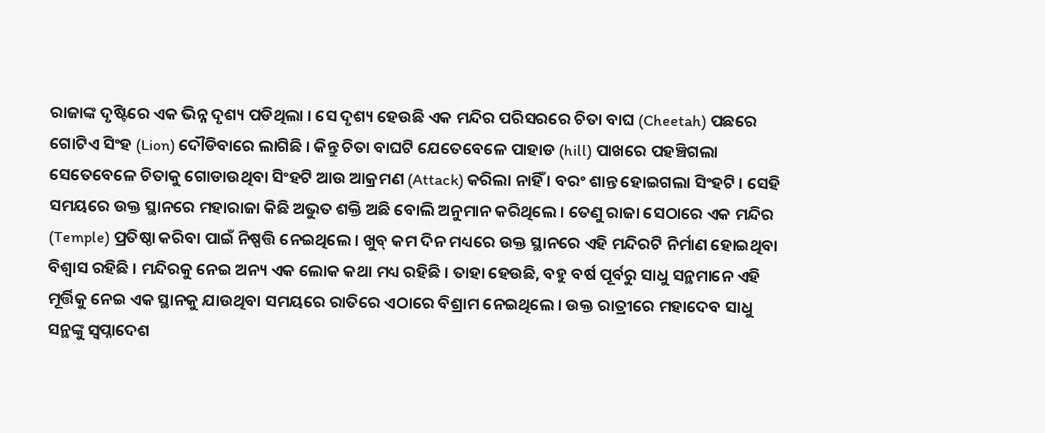ରାଜାଙ୍କ ଦୃଷ୍ଟିରେ ଏକ ଭିନ୍ନ ଦୃଶ୍ୟ ପଡିଥିଲା । ସେ ଦୃଶ୍ୟ ହେଉଛି ଏକ ମନ୍ଦିର ପରିସରରେ ଚିତା ବାଘ (Cheetah) ପଛରେ ଗୋଟିଏ ସିଂହ (Lion) ଦୌଡିବାରେ ଲାଗିଛି । କିନ୍ତୁ ଚିତା ବାଘଟି ଯେତେବେଳେ ପାହାଡ (hill) ପାଖରେ ପହଞ୍ଚିଗଲା ସେତେବେଳେ ଚିତାକୁ ଗୋଡାଉଥିବା ସିଂହଟି ଆଉ ଆକ୍ରମଣ (Attack) କରିଲା ନାହିଁ । ବରଂ ଶାନ୍ତ ହୋଇଗଲା ସିଂହଟି । ସେହି ସମୟରେ ଉକ୍ତ ସ୍ଥାନରେ ମହାରାଜା କିଛି ଅଭୁତ ଶକ୍ତି ଅଛି ବୋଲି ଅନୁମାନ କରିଥିଲେ । ତେଣୁ ରାଜା ସେଠାରେ ଏକ ମନ୍ଦିର (Temple) ପ୍ରତିଷ୍ଠା କରିବା ପାଇଁ ନିଷ୍ପତ୍ତି ନେଇଥିଲେ । ଖୁବ୍ କମ ଦିନ ମଧ୍ୟରେ ଉକ୍ତ ସ୍ଥାନରେ ଏହି ମନ୍ଦିରଟି ନିର୍ମାଣ ହୋଇଥିବା ବିଶ୍ୱାସ ରହିଛି । ମନ୍ଦିରକୁ ନେଇ ଅନ୍ୟ ଏକ ଲୋକ କଥା ମଧ୍ୟ ରହିଛି । ତାହା ହେଉଛି, ବହୁ ବର୍ଷ ପୂର୍ବରୁ ସାଧୁ ସନ୍ଥମାନେ ଏହି ମୂର୍ତ୍ତିକୁ ନେଇ ଏକ ସ୍ଥାନକୁ ଯାଉଥିବା ସମୟରେ ରାତିରେ ଏଠାରେ ବିଶ୍ରାମ ନେଇଥିଲେ । ଉକ୍ତ ରାତ୍ରୀରେ ମହାଦେବ ସାଧୁ ସନ୍ଥଙ୍କୁ ସ୍ୱପ୍ନାଦେଶ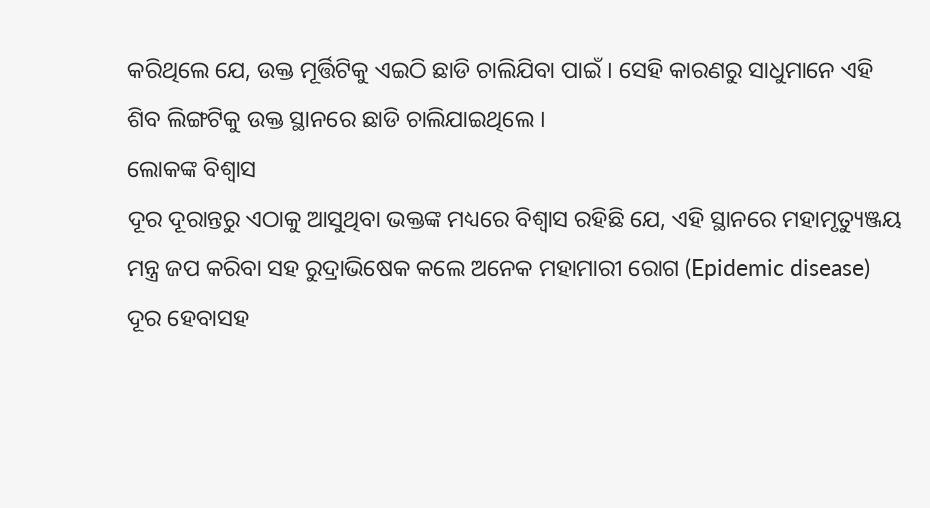କରିଥିଲେ ଯେ, ଉକ୍ତ ମୂର୍ତ୍ତିଟିକୁ ଏଇଠି ଛାଡି ଚାଲିଯିବା ପାଇଁ । ସେହି କାରଣରୁ ସାଧୁମାନେ ଏହି ଶିବ ଲିଙ୍ଗଟିକୁ ଉକ୍ତ ସ୍ଥାନରେ ଛାଡି ଚାଲିଯାଇଥିଲେ ।
ଲୋକଙ୍କ ବିଶ୍ୱାସ
ଦୂର ଦୂରାନ୍ତରୁ ଏଠାକୁ ଆସୁଥିବା ଭକ୍ତଙ୍କ ମଧ୍ୟରେ ବିଶ୍ୱାସ ରହିଛି ଯେ, ଏହି ସ୍ଥାନରେ ମହାମୃତ୍ୟୁଞ୍ଜୟ ମନ୍ତ୍ର ଜପ କରିବା ସହ ରୁଦ୍ରାଭିଷେକ କଲେ ଅନେକ ମହାମାରୀ ରୋଗ (Epidemic disease) ଦୂର ହେବାସହ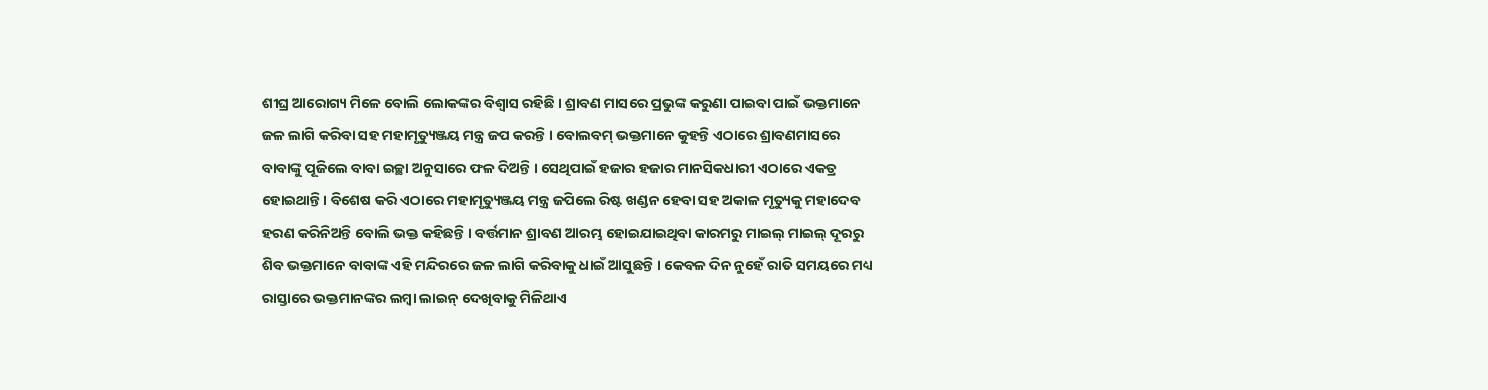ଶୀଘ୍ର ଆରୋଗ୍ୟ ମିଳେ ବୋଲି ଲୋକଙ୍କର ବିଶ୍ୱାସ ରହିଛି । ଶ୍ରାବଣ ମାସରେ ପ୍ରଭୁଙ୍କ କରୁଣା ପାଇବା ପାଇଁ ଭକ୍ତମାନେ ଜଳ ଲାଗି କରିବା ସହ ମହାମୃତ୍ୟୁଞ୍ଜୟ ମନ୍ତ୍ର ଜପ କରନ୍ତି । ବୋଲବମ୍ ଭକ୍ତମାନେ କୁହନ୍ତି ଏଠାରେ ଶ୍ରାବଣମାସରେ ବାବାଙ୍କୁ ପୂଜିଲେ ବାବା ଇଚ୍ଛା ଅନୁସାରେ ଫଳ ଦିଅନ୍ତି । ସେଥିପାଇଁ ହଜାର ହଜାର ମାନସିକଧାରୀ ଏଠାରେ ଏକତ୍ର ହୋଇଥାନ୍ତି । ବିଶେଷ କରି ଏଠାରେ ମହାମୃତ୍ୟୁଞ୍ଜୟ ମନ୍ତ୍ର ଜପିଲେ ରିଷ୍ଟ ଖଣ୍ଡନ ହେବା ସହ ଅକାଳ ମୃତ୍ୟୁକୁ ମହାଦେବ ହରଣ କରିନିଅନ୍ତି ବୋଲି ଭକ୍ତ କହିଛନ୍ତି । ବର୍ତ୍ତମାନ ଶ୍ରାବଣ ଆରମ୍ଭ ହୋଇଯାଇଥିବା କାରମରୁ ମାଇଲ୍ ମାଇଲ୍ ଦୂରରୁ ଶିବ ଭକ୍ତମାନେ ବାବାଙ୍କ ଏହି ମନ୍ଦିରରେ ଜଳ ଲାଗି କରିବାକୁ ଧାଇଁ ଆସୁଛନ୍ତି । କେବଳ ଦିନ ନୁହେଁ ରାତି ସମୟରେ ମଧ୍ୟ ରାସ୍ତାରେ ଭକ୍ତମାନଙ୍କର ଲମ୍ୱା ଲାଇନ୍ ଦେଖିବାକୁ ମିଳିଥାଏ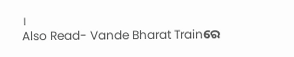।
Also Read- Vande Bharat Trainରେ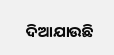ଦିଆଯାଉଛି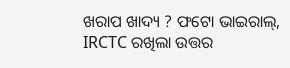ଖରାପ ଖାଦ୍ୟ ? ଫଟୋ ଭାଇରାଲ୍, IRCTC ରଖିଲା ଉତ୍ତର